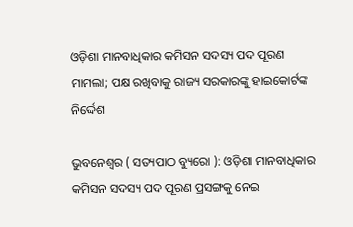ଓଡ଼ିଶା ମାନବାଧିକାର କମିସନ ସଦସ୍ୟ ପଦ ପୂରଣ ମାମଲା; ପକ୍ଷ ରଖିବାକୁ ରାଜ୍ୟ ସରକାରଙ୍କୁ ହାଇକୋର୍ଟଙ୍କ ନିର୍ଦ୍ଦେଶ

ଭୁବନେଶ୍ୱର ( ସତ୍ୟପାଠ ବ୍ୟୁରୋ ): ଓଡ଼ିଶା ମାନବାଧିକାର କମିସନ ସଦସ୍ୟ ପଦ ପୂରଣ ପ୍ରସଙ୍ଗକୁ ନେଇ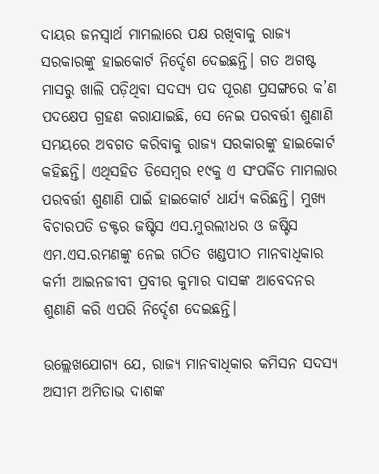ଦାୟର ଜନସ୍ବାର୍ଥ ମାମଲାରେ ପକ୍ଷ ରଖିବାକୁ ରାଜ୍ୟ ସରକାରଙ୍କୁ ହାଇକୋର୍ଟ ନିର୍ଦ୍ଦେଶ ଦେଇଛନ୍ତି। ଗତ ଅଗଷ୍ଟ ମାସରୁ ଖାଲି ପଡ଼ିଥିବା ସଦସ୍ୟ ପଦ ପୂରଣ ପ୍ରସଙ୍ଗରେ କ’ଣ ପଦକ୍ଷେପ ଗ୍ରହଣ କରାଯାଇଛି, ସେ ନେଇ ପରବର୍ତ୍ତୀ ଶୁଣାଣି ସମୟରେ ଅବଗତ କରିବାକୁ ରାଜ୍ୟ ସରକାରଙ୍କୁ ହାଇକୋର୍ଟ କହିଛନ୍ତି। ଏଥିସହିତ ଡିସେମ୍ବର ୧୯କୁ ଏ ସଂପର୍କିତ ମାମଲାର ପରବର୍ତ୍ତୀ ଶୁଣାଣି ପାଇଁ ହାଇକୋର୍ଟ ଧାର୍ଯ୍ୟ କରିଛନ୍ତି। ମୁଖ୍ୟ ବିଚାରପତି ଡକ୍ଟର ଜଷ୍ଟିସ ଏସ.ମୁରଲୀଧର ଓ ଜଷ୍ଟିସ ଏମ.ଏସ.ରମଣଙ୍କୁ ନେଇ ଗଠିତ ଖଣ୍ଡପୀଠ ମାନବାଧିକାର କର୍ମୀ ଆଇନଜୀବୀ ପ୍ରବୀର କୁମାର ଦାସଙ୍କ ଆବେଦନର ଶୁଣାଣି କରି ଏପରି ନିର୍ଦ୍ଦେଶ ଦେଇଛନ୍ତି।

ଉଲ୍ଲେଖଯୋଗ୍ୟ ଯେ, ରାଜ୍ୟ ମାନବାଧିକାର କମିସନ ସଦସ୍ୟ ଅସୀମ ଅମିତାଭ ଦାଶଙ୍କ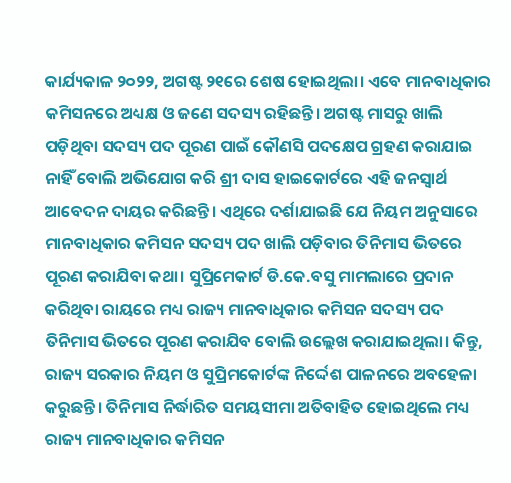କାର୍ଯ୍ୟକାଳ ୨୦୨୨, ଅଗଷ୍ଟ ୨୧ରେ ଶେଷ ହୋଇଥିଲା। ଏବେ ମାନବାଧିକାର କମିସନରେ ଅଧ୍ୟକ୍ଷ ଓ ଜଣେ ସଦସ୍ୟ ରହିଛନ୍ତି। ଅଗଷ୍ଟ ମାସରୁ ଖାଲି ପଡ଼ିଥିବା ସଦସ୍ୟ ପଦ ପୂରଣ ପାଇଁ କୌଣସି ପଦକ୍ଷେପ ଗ୍ରହଣ କରାଯାଇ ନାହିଁ ବୋଲି ଅଭିଯୋଗ କରି ଶ୍ରୀ ଦାସ ହାଇକୋର୍ଟରେ ଏହି ଜନସ୍ବାର୍ଥ ଆବେଦନ ଦାୟର କରିଛନ୍ତି। ଏଥିରେ ଦର୍ଶାଯାଇଛି ଯେ ନିୟମ ଅନୁସାରେ ମାନବାଧିକାର କମିସନ ସଦସ୍ୟ ପଦ ଖାଲି ପଡ଼ିବାର ତିନିମାସ ଭିତରେ ପୂରଣ କରାଯିବା କଥା। ସୁପ୍ରିମେକାର୍ଟ ଡି.କେ.ବସୁ ମାମଲାରେ ପ୍ରଦାନ କରିଥିବା ରାୟରେ ମଧ୍ୟ ରାଜ୍ୟ ମାନବାଧିକାର କମିସନ ସଦସ୍ୟ ପଦ ତିନିମାସ ଭିତରେ ପୂରଣ କରାଯିବ ବୋଲି ଉଲ୍ଲେଖ କରାଯାଇଥିଲା। କିନ୍ତୁ, ରାଜ୍ୟ ସରକାର ନିୟମ ଓ ସୁପ୍ରିମକୋର୍ଟଙ୍କ ନିର୍ଦ୍ଦେଶ ପାଳନରେ ଅବହେଳା କରୁଛନ୍ତି। ତିନିମାସ ନିର୍ଦ୍ଧାରିତ ସମୟସୀମା ଅତିବାହିତ ହୋଇଥିଲେ ମଧ୍ୟ ରାଜ୍ୟ ମାନବାଧିକାର କମିସନ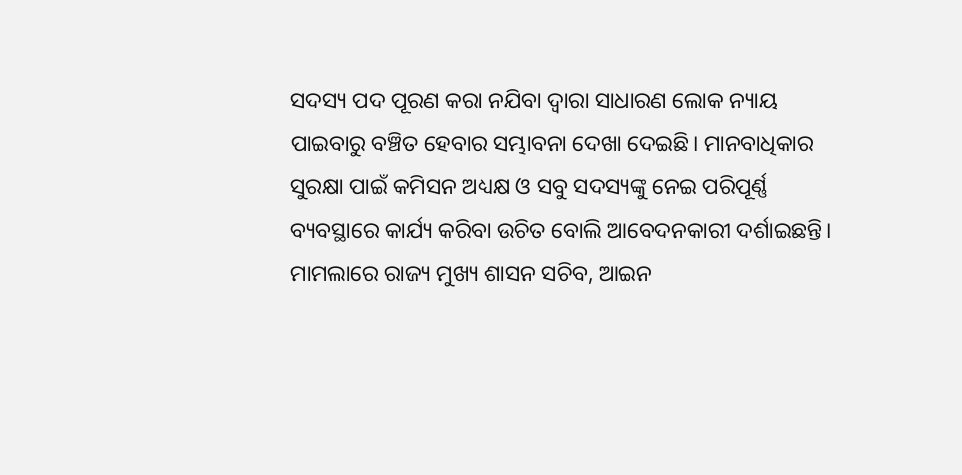ସଦସ୍ୟ ପଦ ପୂରଣ କରା ନଯିବା ଦ୍ବାରା ସାଧାରଣ ଲୋକ ନ୍ୟାୟ ପାଇବାରୁ ବଞ୍ଚିତ ହେବାର ସମ୍ଭାବନା ଦେଖା ଦେଇଛି। ମାନବାଧିକାର ସୁରକ୍ଷା ପାଇଁ କମିସନ ଅଧ୍ୟକ୍ଷ ଓ ସବୁ ସଦସ୍ୟଙ୍କୁ ନେଇ ପରିପୂର୍ଣ୍ଣ ବ୍ୟବସ୍ଥାରେ କାର୍ଯ୍ୟ କରିବା ଉଚିତ ବୋଲି ଆବେଦନକାରୀ ଦର୍ଶାଇଛନ୍ତି। ମାମଲାରେ ରାଜ୍ୟ ମୁଖ୍ୟ ଶାସନ ସଚିବ, ଆଇନ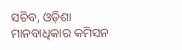ସଚିବ, ଓଡ଼ିଶା ମାନବାଧିକାର କମିସନ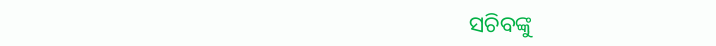ସଚିବଙ୍କୁ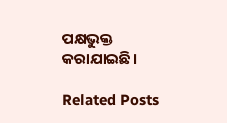ପକ୍ଷଭୁକ୍ତ କରାଯାଇଛି।

Related Posts